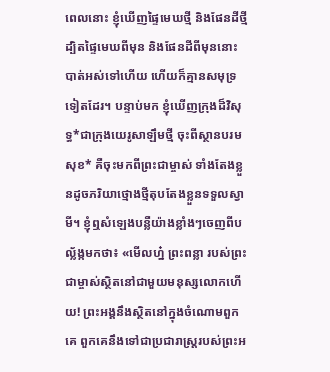ពេលនោះ ខ្ញុំឃើញផ្ទៃមេឃថ្មី និងផែនដីថ្មី ដ្បិតផ្ទៃមេឃពីមុន និងផែនដីពីមុននោះ បាត់អស់ទៅហើយ ហើយក៏គ្មានសមុទ្រទៀតដែរ។ បន្ទាប់មក ខ្ញុំឃើញក្រុងដ៏វិសុទ្ធ*ជាក្រុងយេរូសាឡឹមថ្មី ចុះពីស្ថានបរមសុខ* គឺចុះមកពីព្រះជាម្ចាស់ ទាំងតែងខ្លួនដូចភរិយាថ្មោងថ្មីតុបតែងខ្លួនទទួលស្វាមី។ ខ្ញុំឮសំឡេងបន្លឺយ៉ាងខ្លាំងៗចេញពីបល្ល័ង្កមកថា៖ «មើលហ្ន៎ ព្រះពន្លា របស់ព្រះជាម្ចាស់ស្ថិតនៅជាមួយមនុស្សលោកហើយ! ព្រះអង្គនឹងស្ថិតនៅក្នុងចំណោមពួកគេ ពួកគេនឹងទៅជាប្រជារាស្ដ្ររបស់ព្រះអ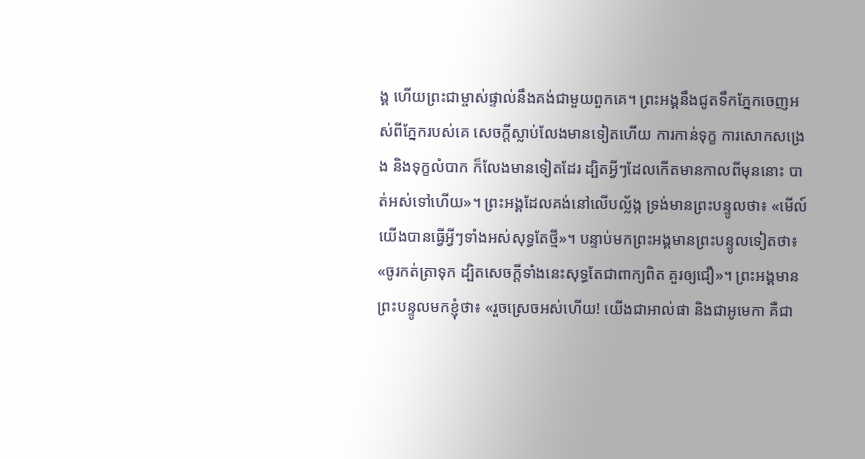ង្គ ហើយព្រះជាម្ចាស់ផ្ទាល់នឹងគង់ជាមួយពួកគេ។ ព្រះអង្គនឹងជូតទឹកភ្នែកចេញអស់ពីភ្នែករបស់គេ សេចក្ដីស្លាប់លែងមានទៀតហើយ ការកាន់ទុក្ខ ការសោកសង្រេង និងទុក្ខលំបាក ក៏លែងមានទៀតដែរ ដ្បិតអ្វីៗដែលកើតមានកាលពីមុននោះ បាត់អស់ទៅហើយ»។ ព្រះអង្គដែលគង់នៅលើបល្ល័ង្ក ទ្រង់មានព្រះបន្ទូលថា៖ «មើល៍ យើងបានធ្វើអ្វីៗទាំងអស់សុទ្ធតែថ្មី»។ បន្ទាប់មកព្រះអង្គមានព្រះបន្ទូលទៀតថា៖ «ចូរកត់ត្រាទុក ដ្បិតសេចក្ដីទាំងនេះសុទ្ធតែជាពាក្យពិត គួរឲ្យជឿ»។ ព្រះអង្គមានព្រះបន្ទូលមកខ្ញុំថា៖ «រួចស្រេចអស់ហើយ! យើងជាអាល់ផា និងជាអូមេកា គឺជា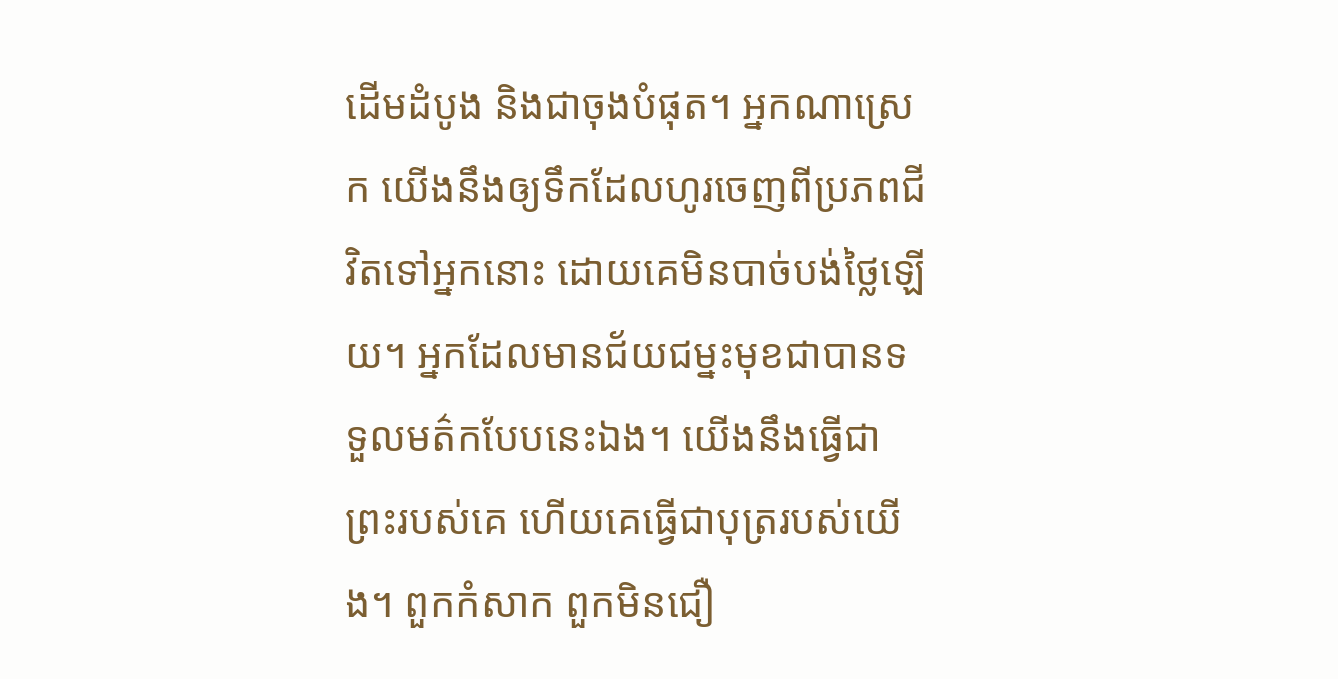ដើមដំបូង និងជាចុងបំផុត។ អ្នកណាស្រេក យើងនឹងឲ្យទឹកដែលហូរចេញពីប្រភពជីវិតទៅអ្នកនោះ ដោយគេមិនបាច់បង់ថ្លៃឡើយ។ អ្នកដែលមានជ័យជម្នះមុខជាបានទទួលមត៌កបែបនេះឯង។ យើងនឹងធ្វើជាព្រះរបស់គេ ហើយគេធ្វើជាបុត្ររបស់យើង។ ពួកកំសាក ពួកមិនជឿ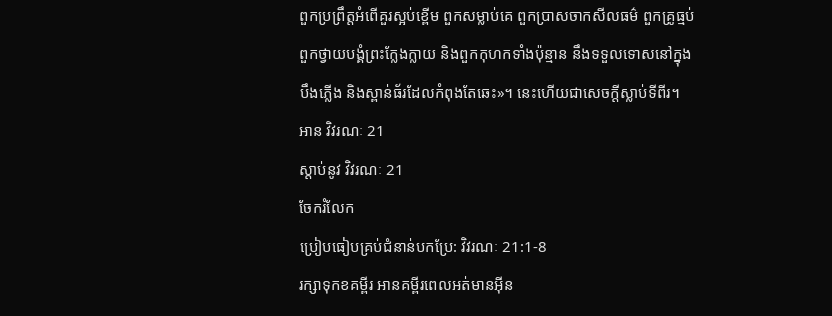ពួកប្រព្រឹត្តអំពើគួរស្អប់ខ្ពើម ពួកសម្លាប់គេ ពួកប្រាសចាកសីលធម៌ ពួកគ្រូធ្មប់ ពួកថ្វាយបង្គំព្រះក្លែងក្លាយ និងពួកកុហកទាំងប៉ុន្មាន នឹងទទួលទោសនៅក្នុងបឹងភ្លើង និងស្ពាន់ធ័រដែលកំពុងតែឆេះ»។ នេះហើយជាសេចក្ដីស្លាប់ទីពីរ។
អាន វិវរណៈ 21
ស្ដាប់នូវ វិវរណៈ 21
ចែករំលែក
ប្រៀបធៀបគ្រប់ជំនាន់បកប្រែ: វិវរណៈ 21:1-8
រក្សាទុកខគម្ពីរ អានគម្ពីរពេលអត់មានអ៊ីន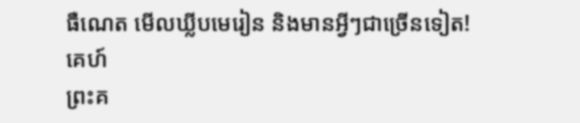ធឺណេត មើលឃ្លីបមេរៀន និងមានអ្វីៗជាច្រើនទៀត!
គេហ៍
ព្រះគ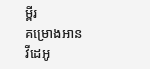ម្ពីរ
គម្រោងអាន
វីដេអូ